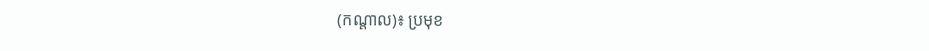(កណ្តាល)៖ ប្រមុខ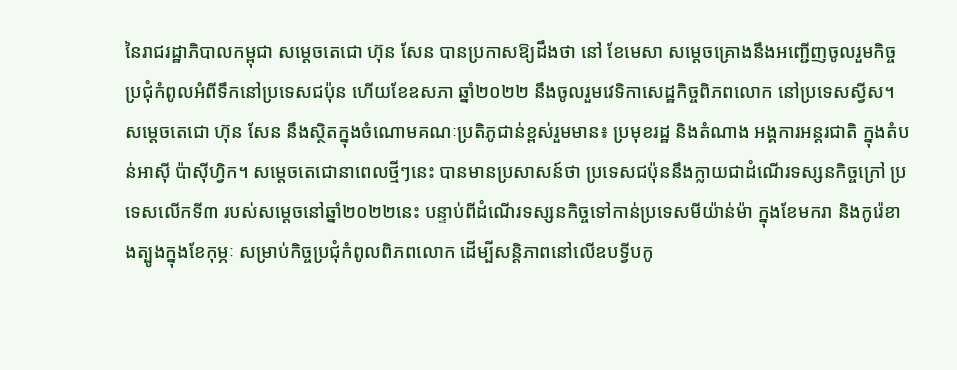នៃរាជរដ្ឋាភិបាលកម្ពុជា សម្តេចតេជោ ហ៊ុន សែន បានប្រកាសឱ្យដឹងថា នៅ ខែមេសា សម្តេចគ្រោងនឹងអញ្ជើញចូលរួមកិច្ចប្រជុំកំពូលអំពីទឹកនៅប្រទេសជប៉ុន ហើយខែឧសភា ឆ្នាំ២០២២ នឹងចូលរួមវេទិកាសេដ្ឋកិច្ចពិភពលោក នៅប្រទេសស្វីស។
សម្តេចតេជោ ហ៊ុន សែន នឹងស្ថិតក្នុងចំណោមគណៈប្រតិភូជាន់ខ្ពស់រួមមាន៖ ប្រមុខរដ្ឋ និងតំណាង អង្គការអន្តរជាតិ ក្នុងតំបន់អាស៊ី ប៉ាស៊ីហ្វិក។ សម្តេចតេជោនាពេលថ្មីៗនេះ បានមានប្រសាសន៍ថា ប្រទេសជប៉ុននឹងក្លាយជាដំណើរទស្សនកិច្ចក្រៅ ប្រទេសលើកទី៣ របស់សម្តេចនៅឆ្នាំ២០២២នេះ បន្ទាប់ពីដំណើរទស្សនកិច្ចទៅកាន់ប្រទេសមីយ៉ាន់ម៉ា ក្នុងខែមករា និងកូរ៉េខាងត្បូងក្នុងខែកុម្ភៈ សម្រាប់កិច្ចប្រជុំកំពូលពិភពលោក ដើម្បីសន្តិភាពនៅលើឧបទ្វីបកូ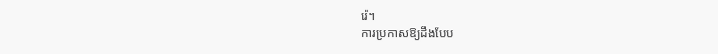រ៉េ។
ការប្រកាសឱ្យដឹងបែប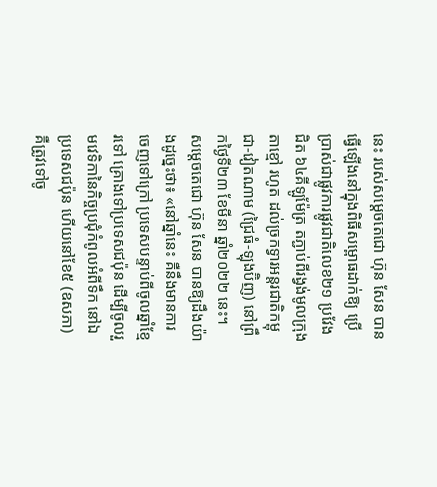នេះ របស់សម្តេចតេជោ ហ៊ុន សែន បានធ្វើឡើងនៅក្នុងពិធីសម្ពោធដាក់ឱ្យ ប្រើប្រាស់ជាផ្លូវការផ្លូវជាតិលេខ២១ ប្រវែងជិត ៦៤គីឡូម៉ែត្រ តភ្ជាប់ពីរង្វង់មូលក្រុងតាខ្មៅ រហូត ដល់ច្រកទ្វារអន្តរជាតិកម្ពុជា-វៀតណាម (ជ្រៃធំ-ឡុងប៊ិញ) នៅព្រឹកថ្ងៃទី២៣ ខែមីនា ឆ្នាំ២០២២ នេះ។ សម្តេចតេជោ ហ៊ុន សែន បានឱ្យដឹងយ៉ាងដូច្នេះថា៖ «នៅឆ្នាំនេះ គឺនឹងមានការចេញទៅក្រៅ ប្រទេសបន្ទាប់ពីចូលឆ្នាំខ្មែរទៅ គ្រោងទៅប្រទេសជប៉ុន ដើម្បីចូលរួមវេទិកានៃកិច្ចប្រជុំកំពូលអំពីទឹក នៅឯប្រទេសជប៉ុន ហើយនៅខែ៥ (ឧសភា) គឺត្រូវទៅចូ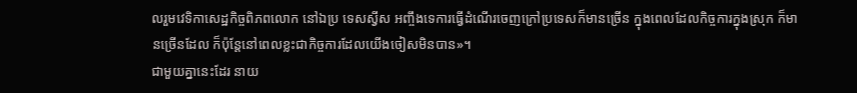លរួមវេទិកាសេដ្ឋកិច្ចពិភពលោក នៅឯប្រ ទេសស្វីស អញ្ចឹងទេការធ្វើដំណើរចេញក្រៅប្រទេសក៏មានច្រើន ក្នុងពេលដែលកិច្ចការក្នុងស្រុក ក៏មានច្រើនដែល ក៏ប៉ុន្តែនៅពេលខ្លះជាកិច្ចការដែលយើងចៀសមិនបាន»។
ជាមួយគ្នានេះដែរ នាយ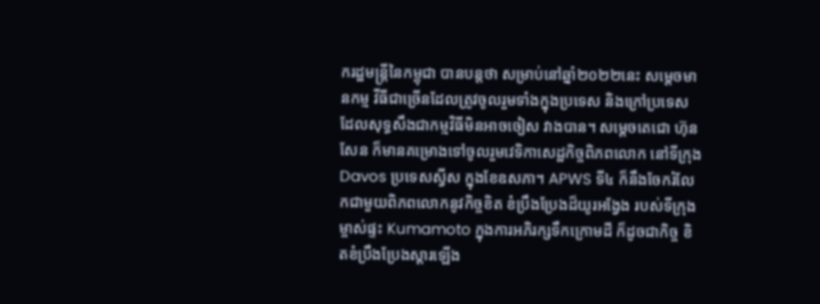ករដ្ឋមន្ត្រីនៃកម្ពុជា បានបន្តថា សម្រាប់នៅឆ្នាំ២០២២នេះ សម្តេចមានកម្ម វីធីជាច្រើនដែលត្រូវចូលរួមទាំងក្នុងប្រទេស និងក្រៅប្រទេស ដែលសុទ្ធសឹងជាកម្មវិធីមិនអាចចៀស វាងបាន។ សម្តេចតេជោ ហ៊ុន សែន ក៏មានគម្រោងទៅចូលរួមវេទិកាសេដ្ឋកិច្ចពិភពលោក នៅទីក្រុង Davos ប្រទេសស្វីស ក្នុងខែឧសភា។ APWS ទី៤ ក៏នឹងចែករំលែកជាមួយពិភពលោកនូវកិច្ចខិត ខំប្រឹងប្រែងដ៏យូរអង្វែង របស់ទីក្រុងម្ចាស់ផ្ទះ Kumamoto ក្នុងការអភិរក្សទឹកក្រោមដី ក៏ដូចជាកិច្ច ខិតខំប្រឹងប្រែងស្តារឡើង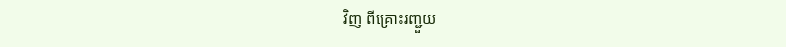វិញ ពីគ្រោះរញ្ជួយ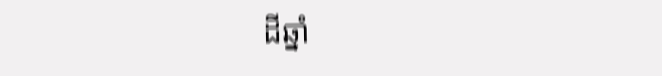ដីឆ្នាំ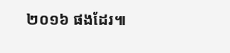២០១៦ ផងដែរ៕